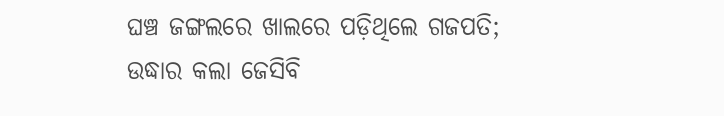ଘଞ୍ଚ ଜଙ୍ଗଲରେ ଖାଲରେ ପଡ଼ିଥିଲେ ଗଜପତି; ଉଦ୍ଧାର କଲା ଜେସିବି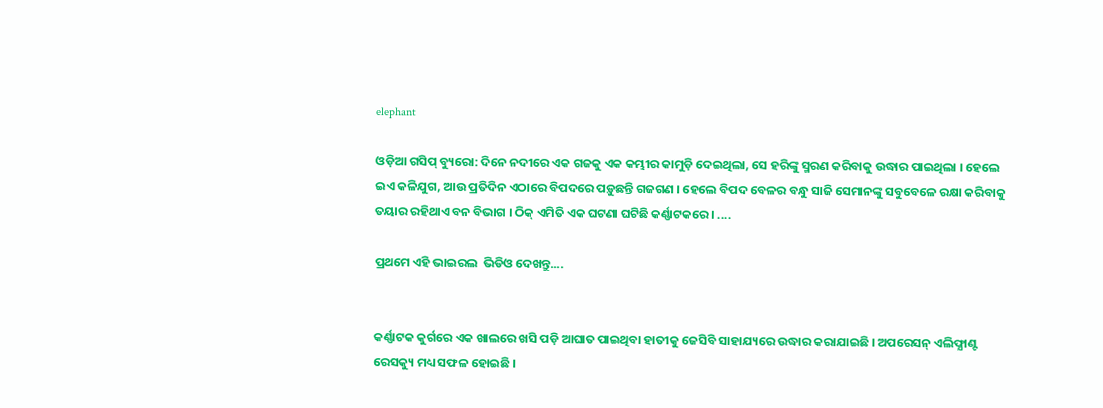elephant

ଓଡ଼ିଆ ଗସିପ୍ ବ୍ୟୁରୋ: ଦିନେ ନଦୀରେ ଏକ ଗଜକୁ ଏକ କମ୍ଭୀର କାମୁଡ଼ି ଦେଇଥିଲା, ସେ ହରିଙ୍କୁ ସ୍ମରଣ କରିବାକୁ ଉଦ୍ଧାର ପାଇଥିଲା । ହେଲେ ଇଏ କଳିଯୁଗ, ଆଉ ପ୍ରତିଦିନ ଏଠାରେ ବିପଦରେ ପଡ଼ୁଛନ୍ତି ଗଜଗଣ । ହେଲେ ବିପଦ ବେଳର ବନ୍ଧୁ ସାଜି ସେମାନଙ୍କୁ ସବୁବେଳେ ରକ୍ଷା କରିବାକୁ ତୟାର ରହିଥାଏ ବନ ବିଭାଗ । ଠିକ୍ ଏମିତି ଏକ ଘଟଣା ଘଟିଛି କର୍ଣ୍ଣାଟକରେ । ....

ପ୍ରଥମେ ଏହି ଭାଇରଲ  ଭିଡିଓ ଦେଖନ୍ତୁ....


କର୍ଣ୍ଣାଟକ କୁର୍ଗରେ ଏକ ଖାଲରେ ଖସି ପଡ଼ି ଆଘାତ ପାଇଥିବା ହାତୀକୁ ଜେସିବି ସାହାଯ୍ୟରେ ଉଦ୍ଧାର କରାଯାଇଛି । ଅପରେସନ୍ ଏଲିଫ୍ଯାଣ୍ଟ ରେସକ୍ୟୁ ମଧ୍ୟ ସଫଳ ହୋଇଛି ।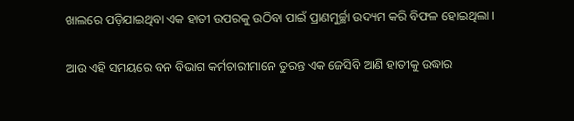ଖାଲରେ ପଡ଼ିଯାଇଥିବା ଏକ ହାତୀ ଉପରକୁ ଉଠିବା ପାଇଁ ପ୍ରାଣମୁର୍ଚ୍ଛା ଉଦ୍ୟମ କରି ବିଫଳ ହୋଇଥିଲା ।

ଆଉ ଏହି ସମୟରେ ବନ ବିଭାଗ କର୍ମଚାରୀମାନେ ତୁରନ୍ତ ଏକ ଜେସିବି ଆଣି ହାତୀକୁ ଉଦ୍ଧାର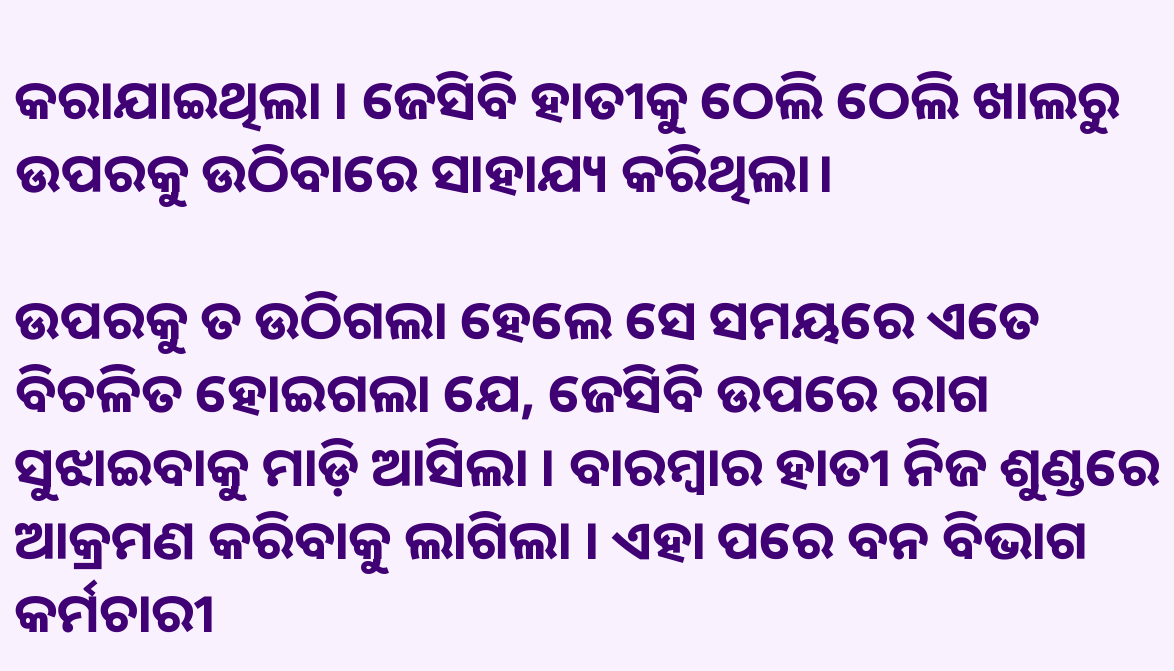କରାଯାଇଥିଲା । ଜେସିବି ହାତୀକୁ ଠେଲି ଠେଲି ଖାଲରୁ ଉପରକୁ ଉଠିବାରେ ସାହାଯ୍ୟ କରିଥିଲା।

ଉପରକୁ ତ ଉଠିଗଲା ହେଲେ ସେ ସମୟରେ ଏତେ ବିଚଳିତ ହୋଇଗଲା ଯେ, ଜେସିବି ଉପରେ ରାଗ ସୁଝାଇବାକୁ ମାଡ଼ି ଆସିଲା । ବାରମ୍ବାର ହାତୀ ନିଜ ଶୁଣ୍ଡରେ ଆକ୍ରମଣ କରିବାକୁ ଲାଗିଲା । ଏହା ପରେ ବନ ବିଭାଗ କର୍ମଚାରୀ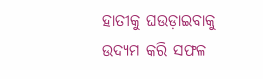ହାତୀକୁ ଘଉଡ଼ାଇବାକୁ ଉଦ୍ୟମ କରି ସଫଳ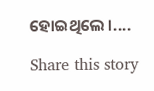ହୋଇଥିଲେ ।....

Share this story